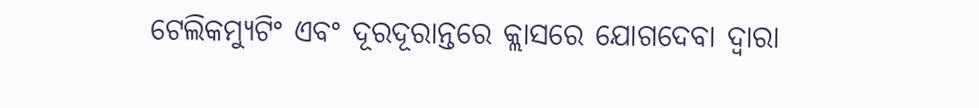ଟେଲିକମ୍ୟୁଟିଂ ଏବଂ ଦୂରଦୂରାନ୍ତରେ କ୍ଲାସରେ ଯୋଗଦେବା ଦ୍ୱାରା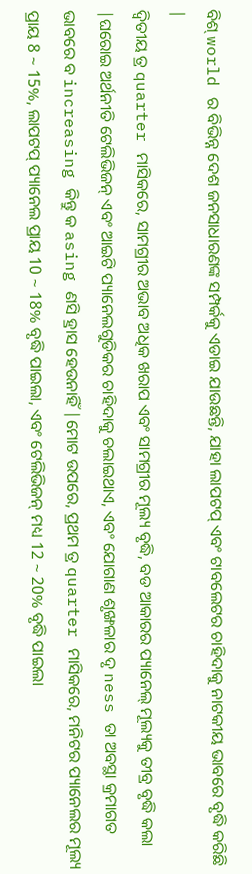ବିଶ୍ world ର ବିଭିନ୍ନ ଦେଶ ଜନସାଧାରଣଙ୍କ ସମ୍ପର୍କକୁ ଏଡାଇ ଯାଉଛନ୍ତି, ଯାହା ଲାପଟପ୍ ଏବଂ ଟାବଲେଟର ଚାହିଦାକୁ ନାଟକୀୟ ଭାବରେ ବୃଦ୍ଧି କରିଛି |
ଦ୍ୱିତୀୟ ତ୍ର quarter ମାସିକରେ, ସାମଗ୍ରୀର ଅଭାବ ଅଧିକ ଖରାପ ଏବଂ ସାମଗ୍ରୀର ମୂଲ୍ୟ ବୃଦ୍ଧି, ବଡ ଆକାରର ପ୍ୟାନେଲ୍ ମୂଲ୍ୟକୁ ତୀବ୍ର ବୃଦ୍ଧି କଲା |ଘରୋଇ ଅର୍ଥନୀତି ଟେଲିଭିଜନ୍ ଏବଂ ଆଇଟି ପ୍ୟାନେଲଗୁଡିକର ଚାହିଦାକୁ ଚଲାଇଥାଏ, ଏବଂ ଯୋଗାଣ ଶୃଙ୍ଖଳାର ଦୃ ness ତା ଅବସ୍ଥା କ୍ରମାଗତ ଭାବରେ ବ increasing କିନ୍ତୁ କ asing ଣସି ହ୍ରାସ ହେଉନାହିଁ |ମୋଟ ଉପରେ, ପ୍ରଥମ ତ୍ର quarter ମାସିକରେ, ମନିଟର ପ୍ୟାନେଲର ମୂଲ୍ୟ ପ୍ରାୟ 8 ~ 15%, ଲାପଟପ୍ ପ୍ୟାନେଲ ପ୍ରାୟ 10 ~ 18% ବୃଦ୍ଧି ପାଇଲା, ଏବଂ ଟେଲିଭିଜନ୍ ମଧ୍ୟ 12 ~ 20% ବୃଦ୍ଧି ପାଇଲା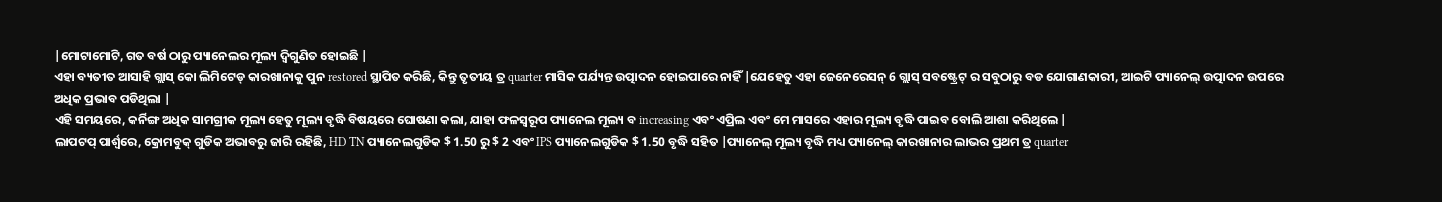|ମୋଟାମୋଟି, ଗତ ବର୍ଷ ଠାରୁ ପ୍ୟାନେଲର ମୂଲ୍ୟ ଦ୍ୱିଗୁଣିତ ହୋଇଛି |
ଏହା ବ୍ୟତୀତ ଆସାହି ଗ୍ଲାସ୍ କୋ ଲିମିଟେଡ୍ କାରଖାନାକୁ ପୁନ restored ସ୍ଥାପିତ କରିଛି, କିନ୍ତୁ ତୃତୀୟ ତ୍ର quarter ମାସିକ ପର୍ଯ୍ୟନ୍ତ ଉତ୍ପାଦନ ହୋଇପାରେ ନାହିଁ |ଯେହେତୁ ଏହା ଜେନେରେସନ୍ 6 ଗ୍ଲାସ୍ ସବଷ୍ଟ୍ରେଟ୍ ର ସବୁଠାରୁ ବଡ ଯୋଗାଣକାରୀ, ଆଇଟି ପ୍ୟାନେଲ୍ ଉତ୍ପାଦନ ଉପରେ ଅଧିକ ପ୍ରଭାବ ପଡିଥିଲା |
ଏହି ସମୟରେ, କର୍ନିଙ୍ଗ ଅଧିକ ସାମଗ୍ରୀକ ମୂଲ୍ୟ ହେତୁ ମୂଲ୍ୟ ବୃଦ୍ଧି ବିଷୟରେ ଘୋଷଣା କଲା, ଯାହା ଫଳସ୍ୱରୂପ ପ୍ୟାନେଲ ମୂଲ୍ୟ ବ increasing ଏବଂ ଏପ୍ରିଲ ଏବଂ ମେ ମାସରେ ଏହାର ମୂଲ୍ୟ ବୃଦ୍ଧି ପାଇବ ବୋଲି ଆଶା କରିଥିଲେ |
ଲାପଟପ୍ ପାର୍ଶ୍ୱରେ, କ୍ରୋମବୁକ୍ ଗୁଡିକ ଅଭାବରୁ ଜାରି ରହିଛି, HD TN ପ୍ୟାନେଲଗୁଡିକ $ 1.50 ରୁ $ 2 ଏବଂ IPS ପ୍ୟାନେଲଗୁଡିକ $ 1.50 ବୃଦ୍ଧି ସହିତ |ପ୍ୟାନେଲ୍ ମୂଲ୍ୟ ବୃଦ୍ଧି ମଧ୍ୟ ପ୍ୟାନେଲ୍ କାରଖାନାର ଲାଭର ପ୍ରଥମ ତ୍ର quarter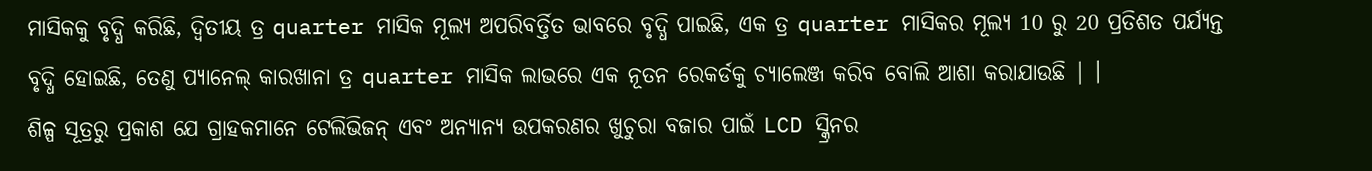ମାସିକକୁ ବୃଦ୍ଧି କରିଛି, ଦ୍ୱିତୀୟ ତ୍ର quarter ମାସିକ ମୂଲ୍ୟ ଅପରିବର୍ତ୍ତିତ ଭାବରେ ବୃଦ୍ଧି ପାଇଛି, ଏକ ତ୍ର quarter ମାସିକର ମୂଲ୍ୟ 10 ରୁ 20 ପ୍ରତିଶତ ପର୍ଯ୍ୟନ୍ତ ବୃଦ୍ଧି ହୋଇଛି, ତେଣୁ ପ୍ୟାନେଲ୍ କାରଖାନା ତ୍ର quarter ମାସିକ ଲାଭରେ ଏକ ନୂତନ ରେକର୍ଡକୁ ଚ୍ୟାଲେଞ୍ଜ କରିବ ବୋଲି ଆଶା କରାଯାଉଛି | ।
ଶିଳ୍ପ ସୂତ୍ରରୁ ପ୍ରକାଶ ଯେ ଗ୍ରାହକମାନେ ଟେଲିଭିଜନ୍ ଏବଂ ଅନ୍ୟାନ୍ୟ ଉପକରଣର ଖୁଚୁରା ବଜାର ପାଇଁ LCD ସ୍କ୍ରିନର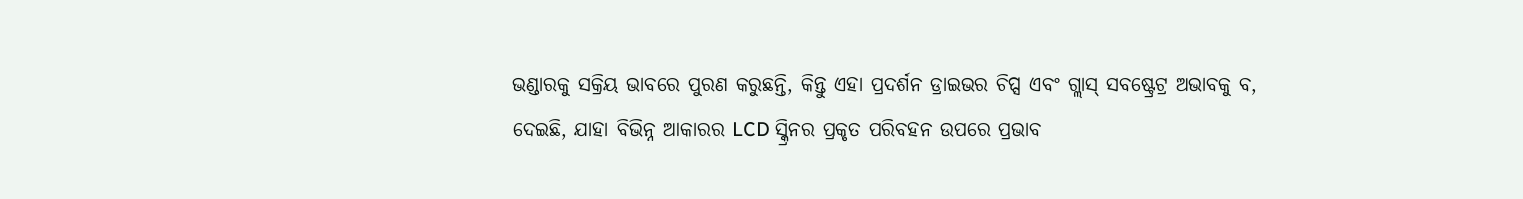ଭଣ୍ଡାରକୁ ସକ୍ରିୟ ଭାବରେ ପୁରଣ କରୁଛନ୍ତି, କିନ୍ତୁ ଏହା ପ୍ରଦର୍ଶନ ଡ୍ରାଇଭର ଚିପ୍ସ ଏବଂ ଗ୍ଲାସ୍ ସବଷ୍ଟ୍ରେଟ୍ର ଅଭାବକୁ ବ, ଦେଇଛି, ଯାହା ବିଭିନ୍ନ ଆକାରର LCD ସ୍କ୍ରିନର ପ୍ରକୃତ ପରିବହନ ଉପରେ ପ୍ରଭାବ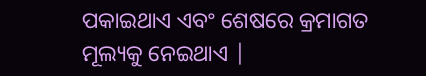ପକାଇଥାଏ ଏବଂ ଶେଷରେ କ୍ରମାଗତ ମୂଲ୍ୟକୁ ନେଇଥାଏ |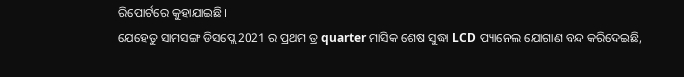ରିପୋର୍ଟରେ କୁହାଯାଇଛି।
ଯେହେତୁ ସାମସଙ୍ଗ ଡିସପ୍ଲେ 2021 ର ପ୍ରଥମ ତ୍ର quarter ମାସିକ ଶେଷ ସୁଦ୍ଧା LCD ପ୍ୟାନେଲ ଯୋଗାଣ ବନ୍ଦ କରିଦେଇଛି,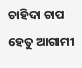ଚାହିଦା ଚାପ ହେତୁ ଆଗାମୀ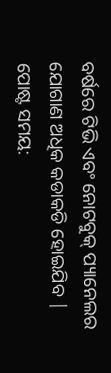ବର୍ଷରେ ଟିଭି ଏବଂ ନୋଟବୁକ୍ ପ୍ୟାନେଲର ଯୋଗାଣ ଅଧିକ କଡାକଡି ହୋଇଯିବ |
ପୋଷ୍ଟ ସମୟ: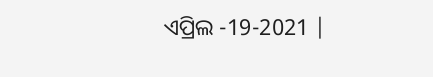ଏପ୍ରିଲ -19-2021 |